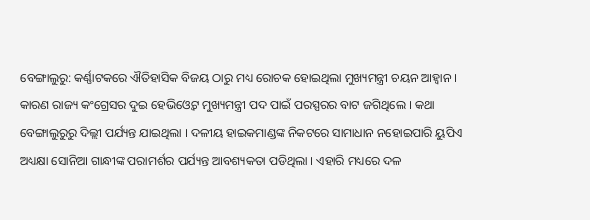ବେଙ୍ଗାଲୁରୁ: କର୍ଣ୍ଣାଟକରେ ଐତିହାସିକ ବିଜୟ ଠାରୁ ମଧ୍ୟ ରୋଚକ ହୋଇଥିଲା ମୁଖ୍ୟମନ୍ତ୍ରୀ ଚୟନ ଆହ୍ବାନ । କାରଣ ରାଜ୍ୟ କଂଗ୍ରେସର ଦୁଇ ହେଭିଓ୍ବେଟ ମୁଖ୍ୟମନ୍ତ୍ରୀ ପଦ ପାଇଁ ପରସ୍ପରର ବାଟ ଜଗିଥିଲେ । କଥା ବେଙ୍ଗାଲୁରୁରୁ ଦିଲ୍ଲୀ ପର୍ଯ୍ୟନ୍ତ ଯାଇଥିଲା । ଦଳୀୟ ହାଇକମାଣ୍ଡଙ୍କ ନିକଟରେ ସାମାଧାନ ନହୋଇପାରି ୟୁପିଏ ଅଧ୍ୟକ୍ଷା ସୋନିଆ ଗାନ୍ଧୀଙ୍କ ପରାମର୍ଶର ପର୍ଯ୍ୟନ୍ତ ଆବଶ୍ୟକତା ପଡିଥିଲା । ଏହାରି ମଧ୍ୟରେ ଦଳ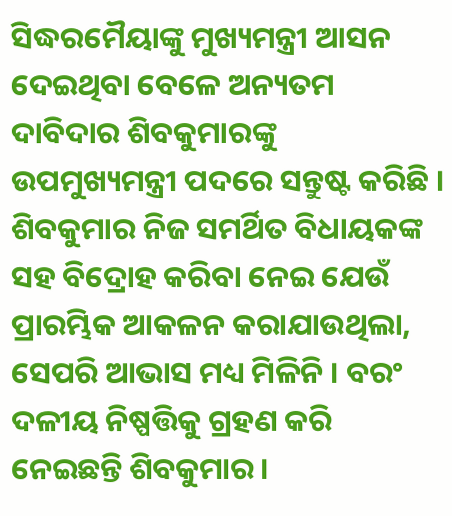ସିଦ୍ଧରମୈୟାଙ୍କୁ ମୁଖ୍ୟମନ୍ତ୍ରୀ ଆସନ ଦେଇଥିବା ବେଳେ ଅନ୍ୟତମ ଦାବିଦାର ଶିବକୁମାରଙ୍କୁ ଉପମୁଖ୍ୟମନ୍ତ୍ରୀ ପଦରେ ସନ୍ତୁଷ୍ଟ କରିଛି ।
ଶିବକୁମାର ନିଜ ସମର୍ଥିତ ବିଧାୟକଙ୍କ ସହ ବିଦ୍ରୋହ କରିବା ନେଇ ଯେଉଁ ପ୍ରାରମ୍ଭିକ ଆକଳନ କରାଯାଉଥିଲା, ସେପରି ଆଭାସ ମଧ୍ୟ ମିଳିନି । ବରଂ ଦଳୀୟ ନିଷ୍ପତ୍ତିକୁ ଗ୍ରହଣ କରି ନେଇଛନ୍ତି ଶିବକୁମାର ।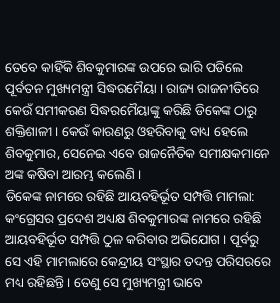ତେବେ କାହିଁକି ଶିବକୁମାରଙ୍କ ଉପରେ ଭାରି ପଡିଲେ ପୂର୍ବତନ ମୁଖ୍ୟମନ୍ତ୍ରୀ ସିଦ୍ଧରମୈୟା । ରାଜ୍ୟ ରାଜନୀତିରେ କେଉଁ ସମୀକରଣ ସିଦ୍ଧରମୈୟାଙ୍କୁ କରିଛି ଡିକେଙ୍କ ଠାରୁ ଶକ୍ତିଶାଳୀ । କେଉଁ କାରଣରୁ ଓହରିବାକୁ ବାଧ୍ୟ ହେଲେ ଶିବକୁମାର, ସେନେଇ ଏବେ ରାଜନୈତିକ ସମୀକ୍ଷକମାନେ ଅଙ୍କ କଷିବା ଆରମ୍ଭ କଲେଣି ।
ଡିକେଙ୍କ ନାମରେ ରହିଛି ଆୟବହିର୍ଭୂତ ସମ୍ପତ୍ତି ମାମଲା:
କଂଗ୍ରେସର ପ୍ରଦେଶ ଅଧ୍ୟକ୍ଷ ଶିବକୁମାରଙ୍କ ନାମରେ ରହିଛି ଆୟବହିର୍ଭୂତ ସମ୍ପତ୍ତି ଠୁଳ କରିବାର ଅଭିଯୋଗ । ପୂର୍ବରୁ ସେ ଏହି ମାମଲାରେ କେନ୍ଦ୍ରୀୟ ସଂସ୍ଥାର ତଦନ୍ତ ପରିସରରେ ମଧ୍ୟ ରହିଛନ୍ତି । ତେଣୁ ସେ ମୁଖ୍ୟମନ୍ତ୍ରୀ ଭାବେ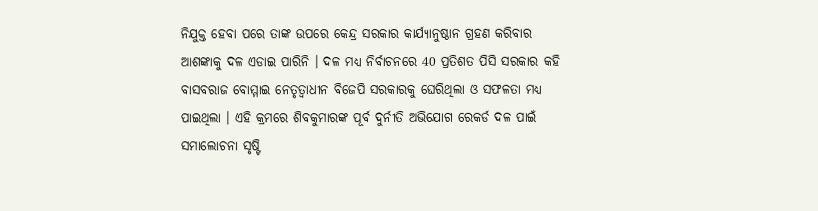ନିଯୁକ୍ତ ହେବା ପରେ ତାଙ୍କ ଉପରେ କେନ୍ଦ୍ର ସରକାର କାର୍ଯ୍ୟାନୁଷ୍ଠାନ ଗ୍ରହଣ କରିବାର ଆଶଙ୍କାକୁ ଦଳ ଏଡାଇ ପାରିନି । ଦଳ ମଧ୍ୟ ନିର୍ବାଚନରେ 40 ପ୍ରତିଶତ ପିସି ସରକାର କହି ବାସବରାଜ ବୋମ୍ମାଇ ନେତୃତ୍ବାଧୀନ ବିଜେପି ସରକାରକୁ ଘେରିଥିଲା ଓ ସଫଳତା ମଧ୍ୟ ପାଇଥିଲା । ଏହି କ୍ରମରେ ଶିବକୁମାରଙ୍କ ପୂର୍ବ ଦୁର୍ନୀତି ଅଭିଯୋଗ ରେକର୍ଡ ଦଳ ପାଇଁ ସମାଲୋଚନା ସୃଷ୍ଟି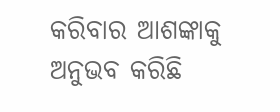କରିବାର ଆଶଙ୍କାକୁ ଅନୁଭବ କରିଛି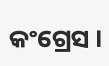କଂଗ୍ରେସ ।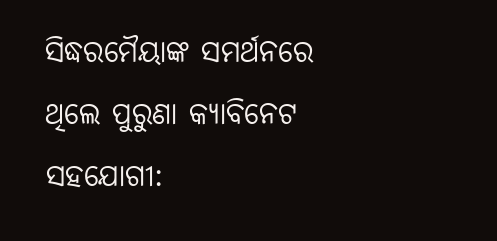ସିଦ୍ଧରମୈୟାଙ୍କ ସମର୍ଥନରେ ଥିଲେ ପୁରୁଣା କ୍ୟାବିନେଟ ସହଯୋଗୀ: